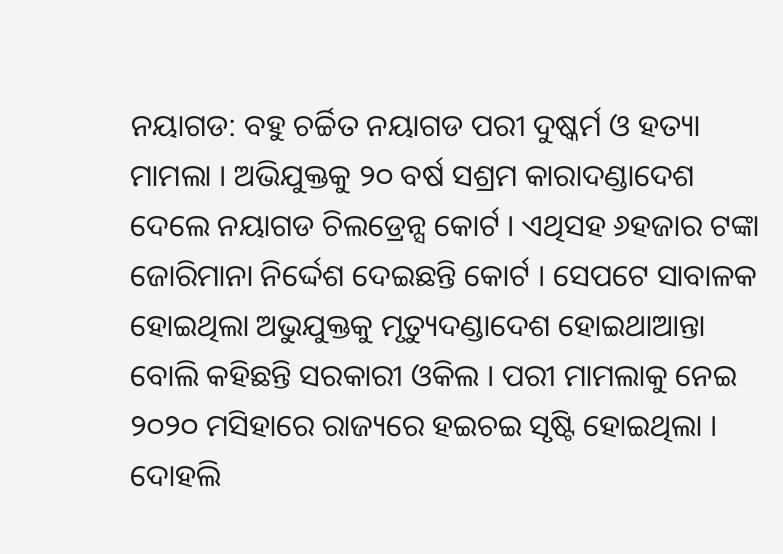ନୟାଗଡ: ବହୁ ଚର୍ଚ୍ଚିତ ନୟାଗଡ ପରୀ ଦୁଷ୍କର୍ମ ଓ ହତ୍ୟା ମାମଲା । ଅଭିଯୁକ୍ତକୁ ୨୦ ବର୍ଷ ସଶ୍ରମ କାରାଦଣ୍ଡାଦେଶ ଦେଲେ ନୟାଗଡ ଚିଲଡ୍ରେନ୍ସ କୋର୍ଟ । ଏଥିସହ ୬ହଜାର ଟଙ୍କା ଜୋରିମାନା ନିର୍ଦ୍ଦେଶ ଦେଇଛନ୍ତି କୋର୍ଟ । ସେପଟେ ସାବାଳକ ହୋଇଥିଲା ଅଭୁଯୁକ୍ତକୁ ମୃତ୍ୟୁଦଣ୍ଡାଦେଶ ହୋଇଥାଆନ୍ତା ବୋଲି କହିଛନ୍ତି ସରକାରୀ ଓକିଲ । ପରୀ ମାମଲାକୁ ନେଇ ୨୦୨୦ ମସିହାରେ ରାଜ୍ୟରେ ହଇଚଇ ସୃଷ୍ଟି ହୋଇଥିଲା । ଦୋହଲି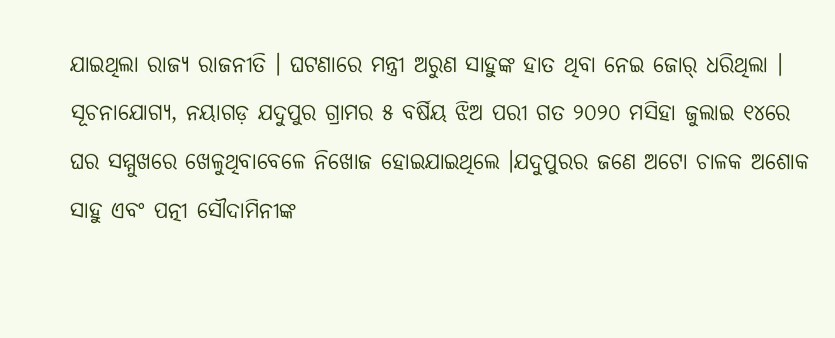ଯାଇଥିଲା ରାଜ୍ୟ ରାଜନୀତି । ଘଟଣାରେ ମନ୍ତ୍ରୀ ଅରୁଣ ସାହୁଙ୍କ ହାତ ଥିବା ନେଇ ଜୋର୍ ଧରିଥିଲା ।
ସୂଚନାଯୋଗ୍ୟ, ନୟାଗଡ଼ ଯଦୁପୁର ଗ୍ରାମର ୫ ବର୍ଷିୟ ଝିଅ ପରୀ ଗତ ୨୦୨୦ ମସିହା ଜୁଲାଇ ୧୪ରେ ଘର ସମ୍ମୁଖରେ ଖେଳୁଥିବାବେଳେ ନିଖୋଜ ହୋଇଯାଇଥିଲେ ।ଯଦୁପୁରର ଜଣେ ଅଟୋ ଚାଳକ ଅଶୋକ ସାହୁ ଏବଂ ପତ୍ନୀ ସୌଦାମିନୀଙ୍କ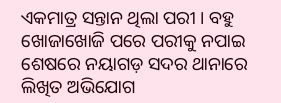ଏକମାତ୍ର ସନ୍ତାନ ଥିଲା ପରୀ । ବହୁ ଖୋଜାଖୋଜି ପରେ ପରୀକୁ ନପାଇ ଶେଷରେ ନୟାଗଡ଼ ସଦର ଥାନାରେ ଲିଖିତ ଅଭିଯୋଗ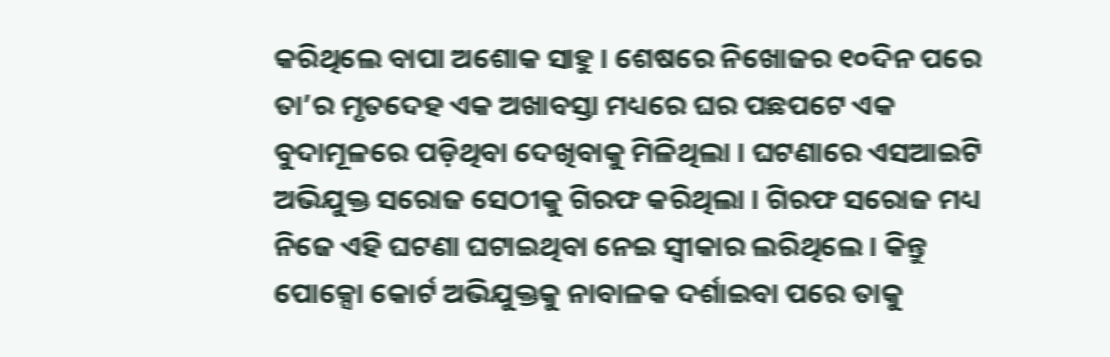କରିଥିଲେ ବାପା ଅଶୋକ ସାହୁ । ଶେଷରେ ନିଖୋଜର ୧୦ଦିନ ପରେ ତା’ର ମୃତଦେହ ଏକ ଅଖାବସ୍ତା ମଧ୍ୟରେ ଘର ପଛପଟେ ଏକ ବୁଦାମୂଳରେ ପଡ଼ିଥିବା ଦେଖିବାକୁ ମିଳିଥିଲା । ଘଟଣାରେ ଏସଆଇଟି ଅଭିଯୁକ୍ତ ସରୋଜ ସେଠୀକୁ ଗିରଫ କରିଥିଲା । ଗିରଫ ସରୋଜ ମଧ୍ୟ ନିଜେ ଏହି ଘଟଣା ଘଟାଇଥିବା ନେଇ ସ୍ଵୀକାର ଲରିଥିଲେ । କିନ୍ତୁ ପୋକ୍ସୋ କୋର୍ଟ ଅଭିଯୁକ୍ତକୁ ନାବାଳକ ଦର୍ଶାଇବା ପରେ ତାକୁ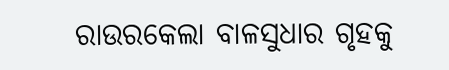ରାଉରକେଲା ବାଳସୁଧାର ଗୃହକୁ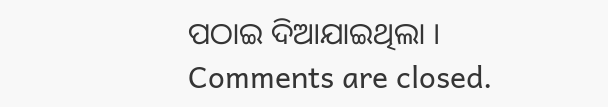ପଠାଇ ଦିଆଯାଇଥିଲା ।
Comments are closed.